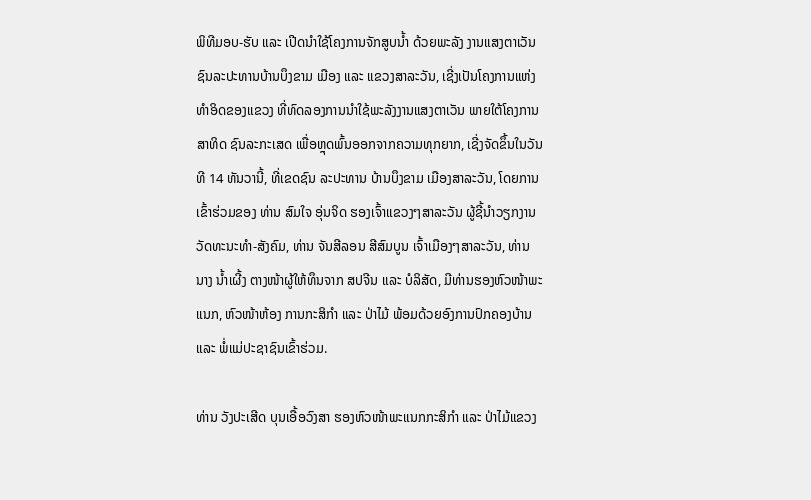ພິທີມອບ-ຮັບ ແລະ ເປີດນຳໃຊ້ໂຄງການຈັກສູບນ້ຳ ດ້ວຍພະລັງ ງານແສງຕາເວັນ ຊົນລະປະທານບ້ານບຶງຂາມ ເມືອງ ແລະ ແຂວງສາລະວັນ, ເຊີ່ງເປັນໂຄງການແຫ່ງທຳອິດຂອງແຂວງ ທີ່ທົດລອງການນໍາໃຊ້ພະລັງງານແສງຕາເວັນ ພາຍໃຕ້ໂຄງການສາທິດ ຊົນລະກະເສດ ເພື່ອຫຼຸດພົ້ນອອກຈາກຄວາມທຸກຍາກ, ເຊີ່ງຈັດຂຶ້ນໃນວັນທີ 14 ທັນວານີ້, ທີ່ເຂດຊົນ ລະປະທານ ບ້ານບຶງຂາມ ເມືອງສາລະວັນ, ໂດຍການເຂົ້າຮ່ວມຂອງ ທ່ານ ສົມໃຈ ອຸ່ນຈິດ ຮອງເຈົ້າແຂວງໆສາລະວັນ ຜູ້ຊີ້ນຳວຽກງານວັດທະນະທຳ-ສັງຄົມ, ທ່ານ ຈັນສີລອນ ສີສົມບູນ ເຈົ້າເມືອງໆສາລະວັນ, ທ່ານ ນາງ ນໍ້າເຜີ້ງ ຕາງໜ້າຜູ້ໃຫ້ທຶນຈາກ ສປຈີນ ແລະ ບໍລິສັດ, ມີທ່ານຮອງຫົວໜ້າພະແນກ, ຫົວໜ້າຫ້ອງ ການກະສິກຳ ແລະ ປ່າໄມ້ ພ້ອມດ້ວຍອົງການປົກຄອງບ້ານ ແລະ ພໍ່ແມ່ປະຊາຊົນເຂົ້າຮ່ວມ.

ທ່ານ ວັງປະເສີດ ບຸນເອື້ອວົງສາ ຮອງຫົວໜ້າພະແນກກະສິກຳ ແລະ ປ່າໄມ້ແຂວງ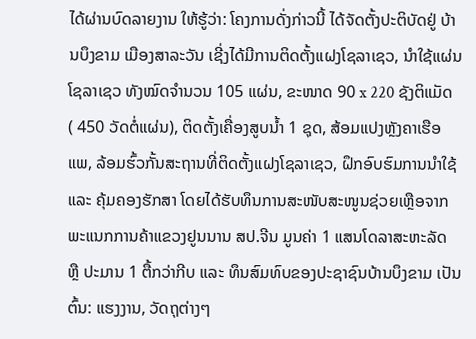ໄດ້ຜ່ານບົດລາຍງານ ໃຫ້ຮູ້ວ່າ: ໂຄງການດັ່ງກ່າວນີ້ ໄດ້ຈັດຕັ້ງປະຕິບັດຢູ່ ບ້ານບຶງຂາມ ເມືອງສາລະວັນ ເຊີ່ງໄດ້ມີການຕິດຕັ້ງແຝງໂຊລາເຊວ, ນໍາໃຊ້ແຜ່ນໂຊລາເຊວ ທັງໝົດຈຳນວນ 105 ແຜ່ນ, ຂະໜາດ 90 x 220 ຊັງຕິແມັດ ( 450 ວັດຕໍ່ແຜ່ນ), ຕິດຕັ້ງເຄື່ອງສູບນໍ້າ 1 ຊຸດ, ສ້ອມແປງຫຼັງຄາເຮືອແພ, ລ້ອມຮົ້ວກັ້ນສະຖານທີ່ຕິດຕັ້ງແຝງໂຊລາເຊວ, ຝຶກອົບຮົມການນໍາໃຊ້ ແລະ ຄຸ້ມຄອງຮັກສາ ໂດຍໄດ້ຮັບທຶນການສະໜັບສະໜູນຊ່ວຍເຫຼືອຈາກ ພະແນກການຄ້າແຂວງຢູນນານ ສປ.ຈີນ ມູນຄ່າ 1 ແສນໂດລາສະຫະລັດ ຫຼື ປະມານ 1 ຕື້ກວ່າກີບ ແລະ ທຶນສົມທົບຂອງປະຊາຊົນບ້ານບຶງຂາມ ເປັນຕົ້ນ: ແຮງງານ, ວັດຖຸຕ່າງໆ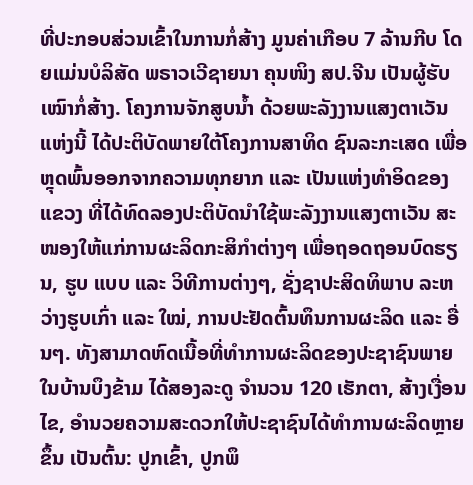ທີ່ປະກອບສ່ວນເຂົ້າໃນການກໍ່ສ້າງ ມູນຄ່າເກືອບ 7 ລ້ານກີບ ໂດຍແມ່ນບໍລິສັດ ພຣາວເວີຊາຍນາ ຄຸນໜິງ ສປ.ຈີນ ເປັນຜູ້ຮັບເໝົາກໍ່ສ້າງ. ໂຄງການຈັກສູບນ້ຳ ດ້ວຍພະລັງງານແສງຕາເວັນ ແຫ່ງນີ້ ໄດ້ປະຕິບັດພາຍໃຕ້ໂຄງການສາທິດ ຊົນລະກະເສດ ເພື່ອຫຼຸດພົ້ນອອກຈາກຄວາມທຸກຍາກ ແລະ ເປັນແຫ່ງທຳອິດຂອງແຂວງ ທີ່ໄດ້ທົດລອງປະຕິບັດນຳໃຊ້ພະລັງງານແສງຕາເວັນ ສະໜອງໃຫ້ແກ່ການຜະລິດກະສິກຳຕ່າງໆ ເພື່ອຖອດຖອນບົດຮຽນ, ຮູບ ແບບ ແລະ ວິທີການຕ່າງໆ, ຊັ່ງຊາປະສິດທິພາບ ລະຫວ່າງຮູບເກົ່າ ແລະ ໃໝ່, ການປະຢັດຕົ້ນທຶນການຜະລິດ ແລະ ອື່ນໆ. ທັງສາມາດຫົດເນື້ອທີ່ທໍາການຜະລິດຂອງປະຊາຊົນພາຍໃນບ້ານບຶງຂ້າມ ໄດ້ສອງລະດູ ຈໍານວນ 120 ເຮັກຕາ, ສ້າງເງື່ອນໄຂ, ອໍານວຍຄວາມສະດວກໃຫ້ປະຊາຊົນໄດ້ທໍາການຜະລິດຫຼາຍຂຶ້ນ ເປັນຕົ້ນ: ປູກເຂົ້າ, ປູກພຶ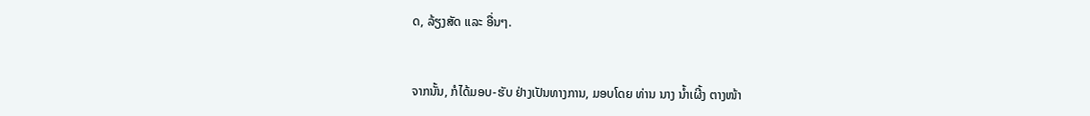ດ, ລ້ຽງສັດ ແລະ ອື່ນໆ.


ຈາກນັ້ນ, ກໍໄດ້ມອບ-ຮັບ ຢ່າງເປັນທາງການ, ມອບໂດຍ ທ່ານ ນາງ ນໍ້າເຜີ້ງ ຕາງໜ້າ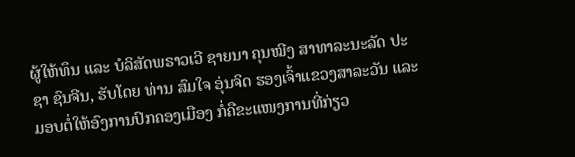ຜູ້ໃຫ້ທຶນ ແລະ ບໍລິສັດພຣາວເວີ ຊາຍນາ ຄຸນໝີງ ສາທາລະນະລັດ ປະຊາ ຊົນຈີນ, ຮັບໂດຍ ທ່ານ ສົມໃຈ ອຸ່ນຈິດ ຮອງເຈົ້າແຂວງສາລະວັນ ແລະ ມອບຕໍ່ໃຫ້ອົງການປົກຄອງເມືອງ ກໍ່ຄືຂະແໜງການທີ່ກ່ຽວ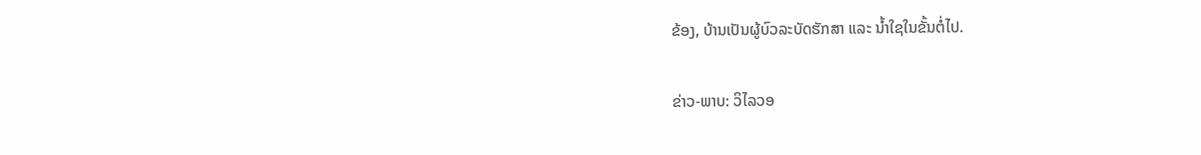ຂ້ອງ, ບ້ານເປັນຜູ້ບົວລະບັດຮັກສາ ແລະ ນໍ້າໃຊໃນຂັ້ນຕໍ່ໄປ.

ຂ່າວ-ພາບ: ວິໄລວອ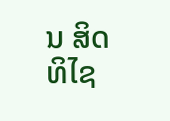ນ ສິດທິໄຊ